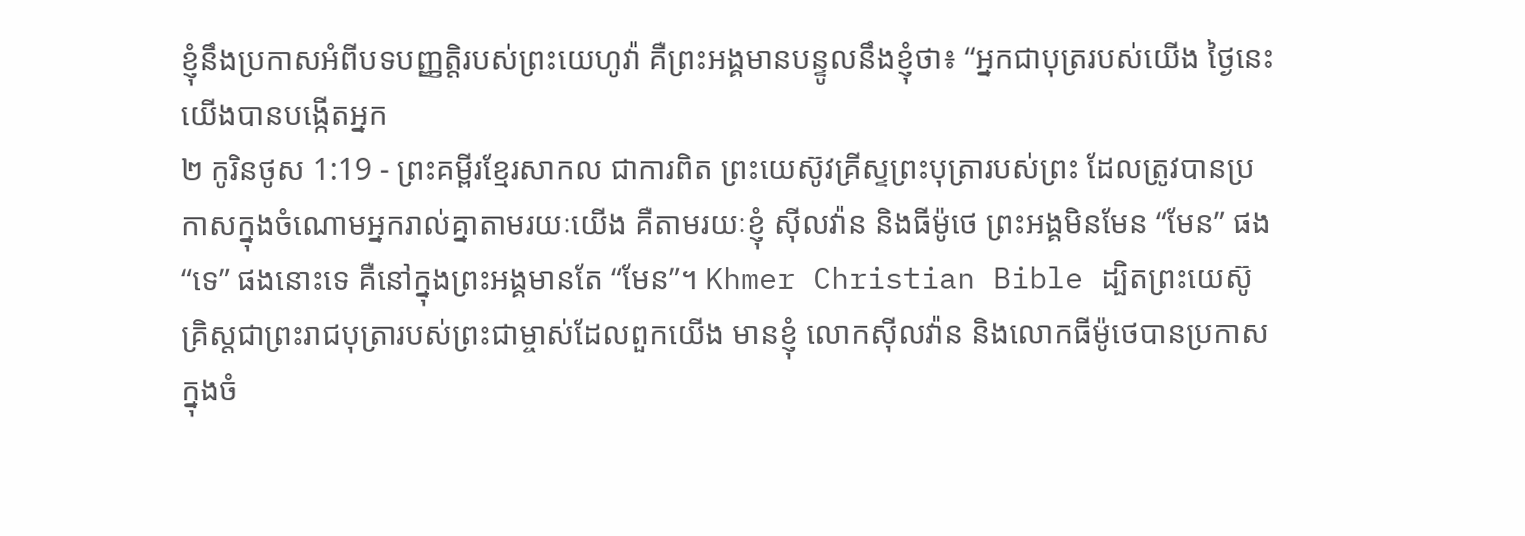ខ្ញុំនឹងប្រកាសអំពីបទបញ្ញត្តិរបស់ព្រះយេហូវ៉ា គឺព្រះអង្គមានបន្ទូលនឹងខ្ញុំថា៖ “អ្នកជាបុត្ររបស់យើង ថ្ងៃនេះយើងបានបង្កើតអ្នក
២ កូរិនថូស 1:19 - ព្រះគម្ពីរខ្មែរសាកល ជាការពិត ព្រះយេស៊ូវគ្រីស្ទព្រះបុត្រារបស់ព្រះ ដែលត្រូវបានប្រកាសក្នុងចំណោមអ្នករាល់គ្នាតាមរយៈយើង គឺតាមរយៈខ្ញុំ ស៊ីលវ៉ាន និងធីម៉ូថេ ព្រះអង្គមិនមែន “មែន” ផង “ទេ” ផងនោះទេ គឺនៅក្នុងព្រះអង្គមានតែ “មែន”។ Khmer Christian Bible ដ្បិតព្រះយេស៊ូគ្រិស្ដជាព្រះរាជបុត្រារបស់ព្រះជាម្ចាស់ដែលពួកយើង មានខ្ញុំ លោកស៊ីលវ៉ាន និងលោកធីម៉ូថេបានប្រកាសក្នុងចំ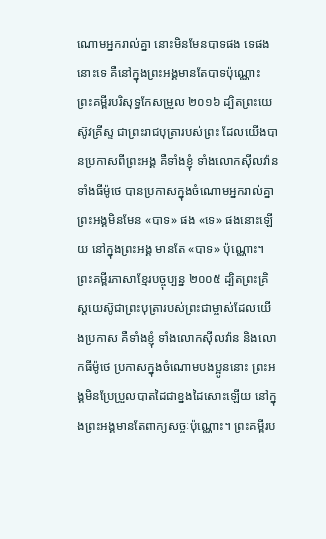ណោមអ្នករាល់គ្នា នោះមិនមែនបាទផង ទេផងនោះទេ គឺនៅក្នុងព្រះអង្គមានតែបាទប៉ុណ្ណោះ ព្រះគម្ពីរបរិសុទ្ធកែសម្រួល ២០១៦ ដ្បិតព្រះយេស៊ូវគ្រីស្ទ ជាព្រះរាជបុត្រារបស់ព្រះ ដែលយើងបានប្រកាសពីព្រះអង្គ គឺទាំងខ្ញុំ ទាំងលោកស៊ីលវ៉ាន ទាំងធីម៉ូថេ បានប្រកាសក្នុងចំណោមអ្នករាល់គ្នា ព្រះអង្គមិនមែន «បាទ» ផង «ទេ» ផងនោះឡើយ នៅក្នុងព្រះអង្គ មានតែ «បាទ» ប៉ុណ្ណោះ។ ព្រះគម្ពីរភាសាខ្មែរបច្ចុប្បន្ន ២០០៥ ដ្បិតព្រះគ្រិស្តយេស៊ូជាព្រះបុត្រារបស់ព្រះជាម្ចាស់ដែលយើងប្រកាស គឺទាំងខ្ញុំ ទាំងលោកស៊ីលវ៉ាន និងលោកធីម៉ូថេ ប្រកាសក្នុងចំណោមបងប្អូននោះ ព្រះអង្គមិនប្រែប្រួលបាតដៃជាខ្នងដៃសោះឡើយ នៅក្នុងព្រះអង្គមានតែពាក្យសច្ចៈប៉ុណ្ណោះ។ ព្រះគម្ពីរប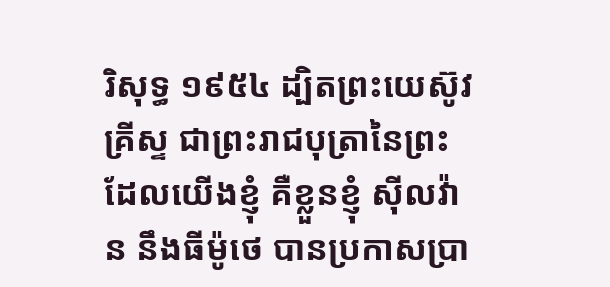រិសុទ្ធ ១៩៥៤ ដ្បិតព្រះយេស៊ូវគ្រីស្ទ ជាព្រះរាជបុត្រានៃព្រះ ដែលយើងខ្ញុំ គឺខ្លួនខ្ញុំ ស៊ីលវ៉ាន នឹងធីម៉ូថេ បានប្រកាសប្រា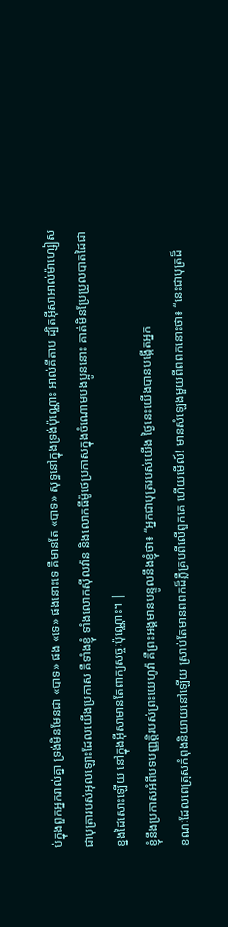ប់ក្នុងពួកអ្នករាល់គ្នា ទ្រង់មិនមែនជា «បាទ» ផង «ទេ» ផងនោះទេ គឺមានតែ «បាទ» សុទ្ធនៅក្នុងទ្រង់ប៉ុណ្ណោះ អាល់គីតាប ដ្បិតអ៊ីសាអាល់ម៉ាហ្សៀសជាបុត្រារបស់អុលឡោះដែលយើងប្រកាស គឺទាំងខ្ញុំ ទាំងលោកស៊ីលវ៉ាន និងលោកធីម៉ូថេប្រកាសក្នុងចំណោមបងប្អូននោះ គាត់មិនប្រែប្រួលបាតដៃជាខ្នងដៃសោះឡើយ នៅក្នុងអ៊ីសាមានតែពាក្យសច្ចៈប៉ុណ្ណោះ។ |
ខ្ញុំនឹងប្រកាសអំពីបទបញ្ញត្តិរបស់ព្រះយេហូវ៉ា គឺព្រះអង្គមានបន្ទូលនឹងខ្ញុំថា៖ “អ្នកជាបុត្ររបស់យើង ថ្ងៃនេះយើងបានបង្កើតអ្នក
ខណៈដែលពេត្រុសកំពុងនិយាយនៅឡើយ ស្រាប់តែមានពពកដ៏ភ្លឺគ្របពីលើពួកគេ ហើយមើល៍! មានសំឡេងមួយពីពពកនោះថា៖ “នេះជាបុត្រដ៏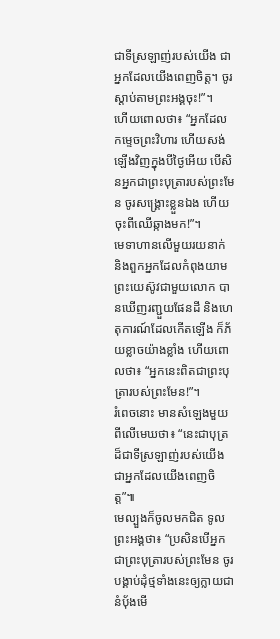ជាទីស្រឡាញ់របស់យើង ជាអ្នកដែលយើងពេញចិត្ត។ ចូរស្ដាប់តាមព្រះអង្គចុះ!”។
ហើយពោលថា៖ “អ្នកដែលកម្ទេចព្រះវិហារ ហើយសង់ឡើងវិញក្នុងបីថ្ងៃអើយ បើសិនអ្នកជាព្រះបុត្រារបស់ព្រះមែន ចូរសង្គ្រោះខ្លួនឯង ហើយចុះពីឈើឆ្កាងមក!”។
មេទាហានលើមួយរយនាក់ និងពួកអ្នកដែលកំពុងយាមព្រះយេស៊ូវជាមួយលោក បានឃើញរញ្ជួយផែនដី និងហេតុការណ៍ដែលកើតឡើង ក៏ភ័យខ្លាចយ៉ាងខ្លាំង ហើយពោលថា៖ “អ្នកនេះពិតជាព្រះបុត្រារបស់ព្រះមែន!”។
រំពេចនោះ មានសំឡេងមួយពីលើមេឃថា៖ “នេះជាបុត្រដ៏ជាទីស្រឡាញ់របស់យើង ជាអ្នកដែលយើងពេញចិត្ត”៕
មេល្បួងក៏ចូលមកជិត ទូលព្រះអង្គថា៖ “ប្រសិនបើអ្នកជាព្រះបុត្រារបស់ព្រះមែន ចូរបង្គាប់ដុំថ្មទាំងនេះឲ្យក្លាយជានំប៉័ងមើ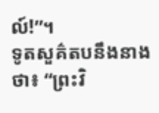ល៍!”។
ទូតសួគ៌តបនឹងនាងថា៖ “ព្រះវិ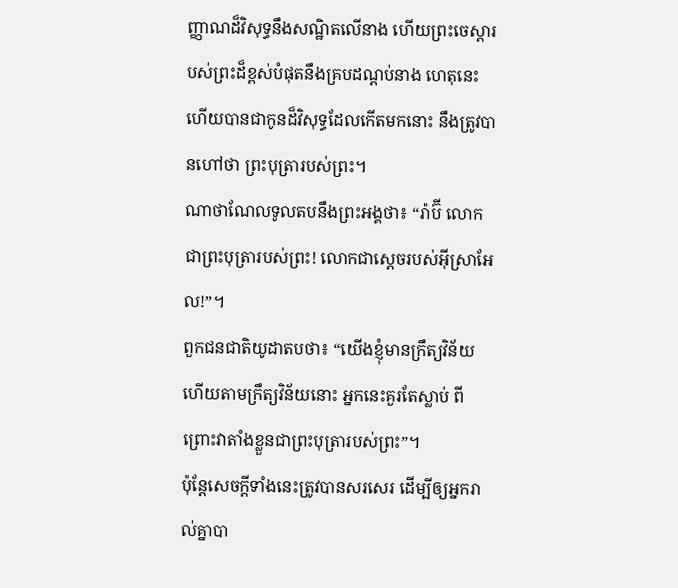ញ្ញាណដ៏វិសុទ្ធនឹងសណ្ឋិតលើនាង ហើយព្រះចេស្ដារបស់ព្រះដ៏ខ្ពស់បំផុតនឹងគ្របដណ្ដប់នាង ហេតុនេះហើយបានជាកូនដ៏វិសុទ្ធដែលកើតមកនោះ នឹងត្រូវបានហៅថា ព្រះបុត្រារបស់ព្រះ។
ណាថាណែលទូលតបនឹងព្រះអង្គថា៖ “រ៉ាប៊ី លោកជាព្រះបុត្រារបស់ព្រះ! លោកជាស្ដេចរបស់អ៊ីស្រាអែល!”។
ពួកជនជាតិយូដាតបថា៖ “យើងខ្ញុំមានក្រឹត្យវិន័យ ហើយតាមក្រឹត្យវិន័យនោះ អ្នកនេះគួរតែស្លាប់ ពីព្រោះវាតាំងខ្លួនជាព្រះបុត្រារបស់ព្រះ”។
ប៉ុន្តែសេចក្ដីទាំងនេះត្រូវបានសរសេរ ដើម្បីឲ្យអ្នករាល់គ្នាបា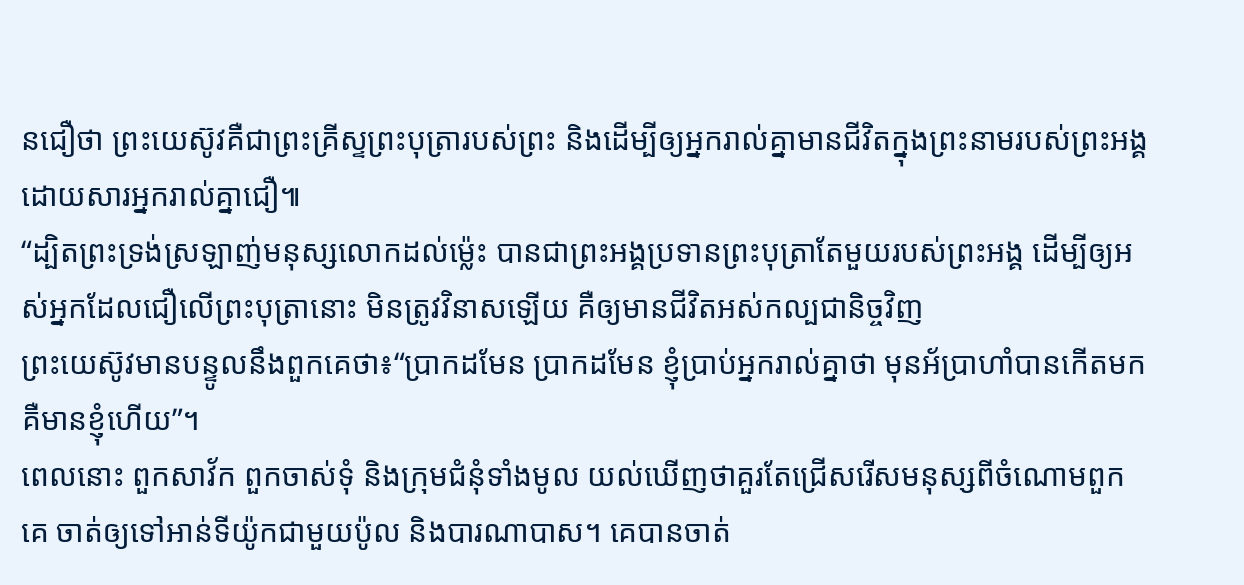នជឿថា ព្រះយេស៊ូវគឺជាព្រះគ្រីស្ទព្រះបុត្រារបស់ព្រះ និងដើម្បីឲ្យអ្នករាល់គ្នាមានជីវិតក្នុងព្រះនាមរបស់ព្រះអង្គ ដោយសារអ្នករាល់គ្នាជឿ៕
“ដ្បិតព្រះទ្រង់ស្រឡាញ់មនុស្សលោកដល់ម្ល៉េះ បានជាព្រះអង្គប្រទានព្រះបុត្រាតែមួយរបស់ព្រះអង្គ ដើម្បីឲ្យអស់អ្នកដែលជឿលើព្រះបុត្រានោះ មិនត្រូវវិនាសឡើយ គឺឲ្យមានជីវិតអស់កល្បជានិច្ចវិញ
ព្រះយេស៊ូវមានបន្ទូលនឹងពួកគេថា៖“ប្រាកដមែន ប្រាកដមែន ខ្ញុំប្រាប់អ្នករាល់គ្នាថា មុនអ័ប្រាហាំបានកើតមក គឺមានខ្ញុំហើយ”។
ពេលនោះ ពួកសាវ័ក ពួកចាស់ទុំ និងក្រុមជំនុំទាំងមូល យល់ឃើញថាគួរតែជ្រើសរើសមនុស្សពីចំណោមពួកគេ ចាត់ឲ្យទៅអាន់ទីយ៉ូកជាមួយប៉ូល និងបារណាបាស។ គេបានចាត់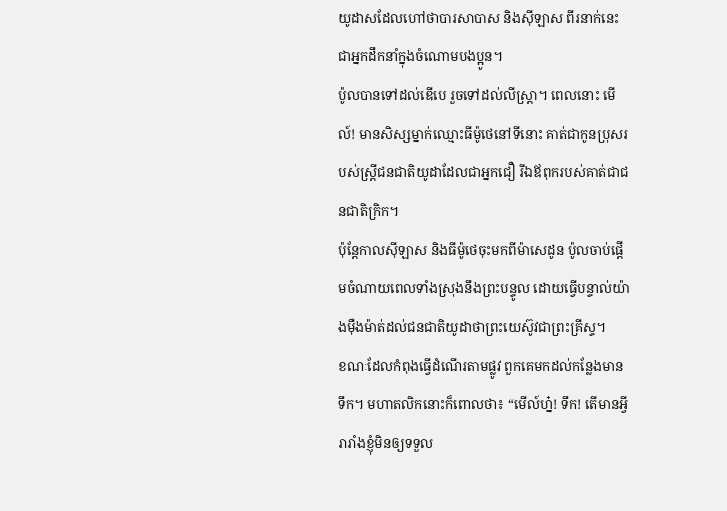យូដាសដែលហៅថាបារសាបាស និងស៊ីឡាស ពីរនាក់នេះជាអ្នកដឹកនាំក្នុងចំណោមបងប្អូន។
ប៉ូលបានទៅដល់ឌើបេ រួចទៅដល់លីស្ត្រា។ ពេលនោះ មើល៍! មានសិស្សម្នាក់ឈ្មោះធីម៉ូថេនៅទីនោះ គាត់ជាកូនប្រុសរបស់ស្ត្រីជនជាតិយូដាដែលជាអ្នកជឿ រីឯឪពុករបស់គាត់ជាជនជាតិក្រិក។
ប៉ុន្តែកាលស៊ីឡាស និងធីម៉ូថេចុះមកពីម៉ាសេដូន ប៉ូលចាប់ផ្ដើមចំណាយពេលទាំងស្រុងនឹងព្រះបន្ទូល ដោយធ្វើបន្ទាល់យ៉ាងម៉ឺងម៉ាត់ដល់ជនជាតិយូដាថាព្រះយេស៊ូវជាព្រះគ្រីស្ទ។
ខណៈដែលកំពុងធ្វើដំណើរតាមផ្លូវ ពួកគេមកដល់កន្លែងមានទឹក។ មហាតលិកនោះក៏ពោលថា៖ “មើល៍ហ្ន៎! ទឹក! តើមានអ្វីរារាំងខ្ញុំមិនឲ្យទទួល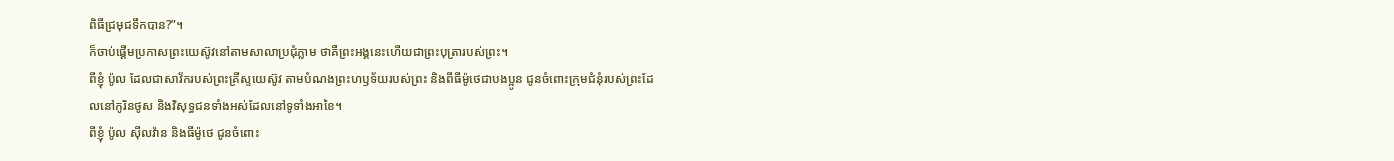ពិធីជ្រមុជទឹកបាន?”។
ក៏ចាប់ផ្ដើមប្រកាសព្រះយេស៊ូវនៅតាមសាលាប្រជុំភ្លាម ថាគឺព្រះអង្គនេះហើយជាព្រះបុត្រារបស់ព្រះ។
ពីខ្ញុំ ប៉ូល ដែលជាសាវ័ករបស់ព្រះគ្រីស្ទយេស៊ូវ តាមបំណងព្រះហឫទ័យរបស់ព្រះ និងពីធីម៉ូថេជាបងប្អូន ជូនចំពោះក្រុមជំនុំរបស់ព្រះដែលនៅកូរិនថូស និងវិសុទ្ធជនទាំងអស់ដែលនៅទូទាំងអាខៃ។
ពីខ្ញុំ ប៉ូល ស៊ីលវ៉ាន និងធីម៉ូថេ ជូនចំពោះ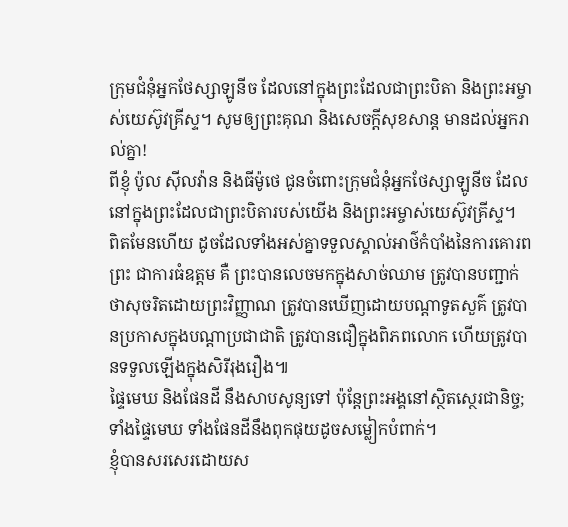ក្រុមជំនុំអ្នកថែស្សាឡូនីច ដែលនៅក្នុងព្រះដែលជាព្រះបិតា និងព្រះអម្ចាស់យេស៊ូវគ្រីស្ទ។ សូមឲ្យព្រះគុណ និងសេចក្ដីសុខសាន្ត មានដល់អ្នករាល់គ្នា!
ពីខ្ញុំ ប៉ូល ស៊ីលវ៉ាន និងធីម៉ូថេ ជូនចំពោះក្រុមជំនុំអ្នកថែស្សាឡូនីច ដែលនៅក្នុងព្រះដែលជាព្រះបិតារបស់យើង និងព្រះអម្ចាស់យេស៊ូវគ្រីស្ទ។
ពិតមែនហើយ ដូចដែលទាំងអស់គ្នាទទួលស្គាល់អាថ៌កំបាំងនៃការគោរពព្រះ ជាការធំឧត្ដម គឺ ព្រះបានលេចមកក្នុងសាច់ឈាម ត្រូវបានបញ្ជាក់ថាសុចរិតដោយព្រះវិញ្ញាណ ត្រូវបានឃើញដោយបណ្ដាទូតសួគ៌ ត្រូវបានប្រកាសក្នុងបណ្ដាប្រជាជាតិ ត្រូវបានជឿក្នុងពិភពលោក ហើយត្រូវបានទទួលឡើងក្នុងសិរីរុងរឿង៕
ផ្ទៃមេឃ និងផែនដី នឹងសាបសូន្យទៅ ប៉ុន្តែព្រះអង្គនៅស្ថិតស្ថេរជានិច្ច; ទាំងផ្ទៃមេឃ ទាំងផែនដីនឹងពុកផុយដូចសម្លៀកបំពាក់។
ខ្ញុំបានសរសេរដោយស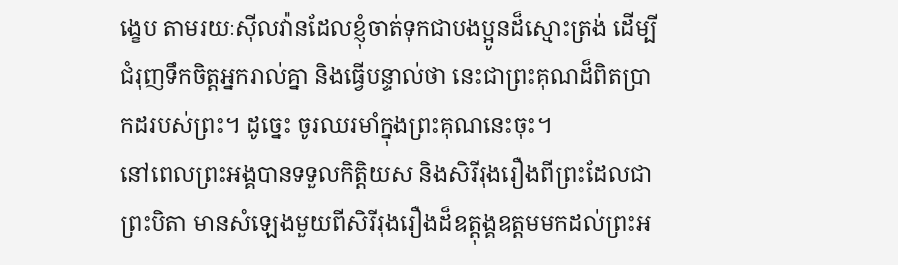ង្ខេប តាមរយៈស៊ីលវ៉ានដែលខ្ញុំចាត់ទុកជាបងប្អូនដ៏ស្មោះត្រង់ ដើម្បីជំរុញទឹកចិត្តអ្នករាល់គ្នា និងធ្វើបន្ទាល់ថា នេះជាព្រះគុណដ៏ពិតប្រាកដរបស់ព្រះ។ ដូច្នេះ ចូរឈរមាំក្នុងព្រះគុណនេះចុះ។
នៅពេលព្រះអង្គបានទទួលកិត្តិយស និងសិរីរុងរឿងពីព្រះដែលជាព្រះបិតា មានសំឡេងមួយពីសិរីរុងរឿងដ៏ឧត្ដុង្គឧត្ដមមកដល់ព្រះអ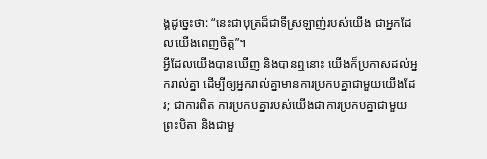ង្គដូច្នេះថា: “នេះជាបុត្រដ៏ជាទីស្រឡាញ់របស់យើង ជាអ្នកដែលយើងពេញចិត្ត”។
អ្វីដែលយើងបានឃើញ និងបានឮនោះ យើងក៏ប្រកាសដល់អ្នករាល់គ្នា ដើម្បីឲ្យអ្នករាល់គ្នាមានការប្រកបគ្នាជាមួយយើងដែរ; ជាការពិត ការប្រកបគ្នារបស់យើងជាការប្រកបគ្នាជាមួយព្រះបិតា និងជាមួ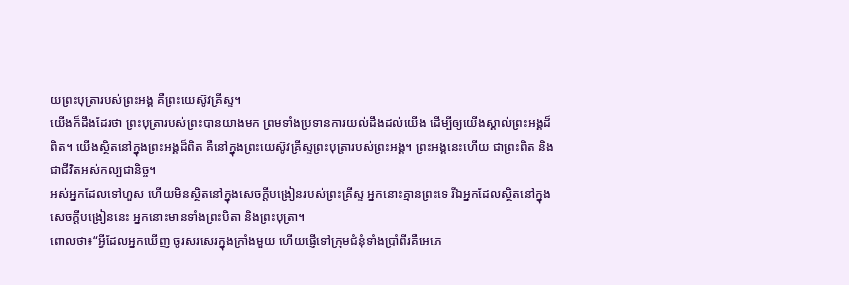យព្រះបុត្រារបស់ព្រះអង្គ គឺព្រះយេស៊ូវគ្រីស្ទ។
យើងក៏ដឹងដែរថា ព្រះបុត្រារបស់ព្រះបានយាងមក ព្រមទាំងប្រទានការយល់ដឹងដល់យើង ដើម្បីឲ្យយើងស្គាល់ព្រះអង្គដ៏ពិត។ យើងស្ថិតនៅក្នុងព្រះអង្គដ៏ពិត គឺនៅក្នុងព្រះយេស៊ូវគ្រីស្ទព្រះបុត្រារបស់ព្រះអង្គ។ ព្រះអង្គនេះហើយ ជាព្រះពិត និងជាជីវិតអស់កល្បជានិច្ច។
អស់អ្នកដែលទៅហួស ហើយមិនស្ថិតនៅក្នុងសេចក្ដីបង្រៀនរបស់ព្រះគ្រីស្ទ អ្នកនោះគ្មានព្រះទេ រីឯអ្នកដែលស្ថិតនៅក្នុងសេចក្ដីបង្រៀននេះ អ្នកនោះមានទាំងព្រះបិតា និងព្រះបុត្រា។
ពោលថា៖“អ្វីដែលអ្នកឃើញ ចូរសរសេរក្នុងក្រាំងមួយ ហើយផ្ញើទៅក្រុមជំនុំទាំងប្រាំពីរគឺអេភេ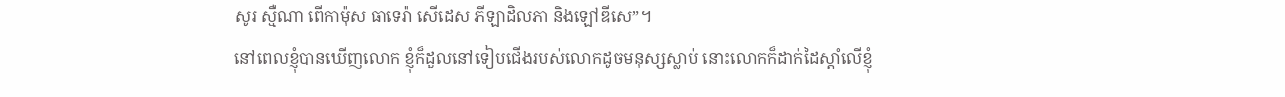សូរ ស្មឺណា ពើកាម៉ុស ធាទេរ៉ា សើដេស ភីឡាដិលភា និងឡៅឌីសេ”។
នៅពេលខ្ញុំបានឃើញលោក ខ្ញុំក៏ដួលនៅទៀបជើងរបស់លោកដូចមនុស្សស្លាប់ នោះលោកក៏ដាក់ដៃស្ដាំលើខ្ញុំ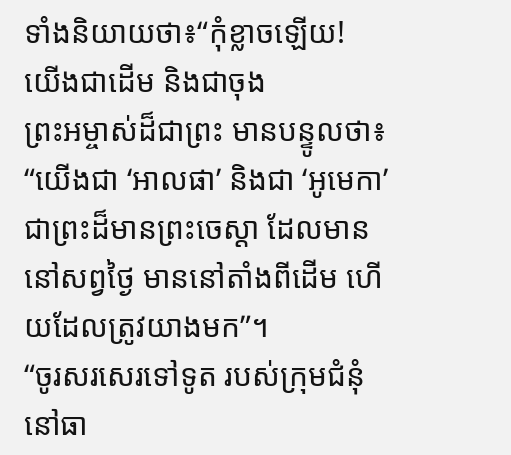ទាំងនិយាយថា៖“កុំខ្លាចឡើយ! យើងជាដើម និងជាចុង
ព្រះអម្ចាស់ដ៏ជាព្រះ មានបន្ទូលថា៖ “យើងជា ‘អាលផា’ និងជា ‘អូមេកា’ ជាព្រះដ៏មានព្រះចេស្ដា ដែលមាននៅសព្វថ្ងៃ មាននៅតាំងពីដើម ហើយដែលត្រូវយាងមក”។
“ចូរសរសេរទៅទូត របស់ក្រុមជំនុំនៅធា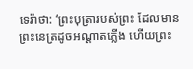ទេរ៉ាថា: ‘ព្រះបុត្រារបស់ព្រះ ដែលមានព្រះនេត្រដូចអណ្ដាតភ្លើង ហើយព្រះ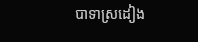បាទាស្រដៀង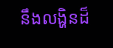នឹងលង្ហិនដ៏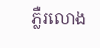ភ្លឺរលោង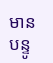មានបន្ទូ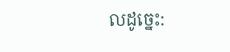លដូច្នេះ: